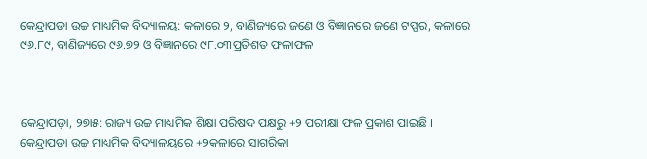କେନ୍ଦ୍ରାପଡା ଉଚ୍ଚ ମାଧ୍ୟମିକ ବିଦ୍ୟାଳୟ: କଳାରେ ୨, ବାଣିଜ୍ୟରେ ଜଣେ ଓ ବିଜ୍ଞାନରେ ଜଣେ ଟପ୍ପର, କଳାରେ ୯୬.୮୯, ବାଣିଜ୍ୟରେ ୯୬.୭୨ ଓ ବିଜ୍ଞାନରେ ୯୮.୦୩ପ୍ରତିଶତ ଫଳାଫଳ



କେନ୍ଦ୍ରାପଡ଼ା, ୨୭ା୫: ରାଜ୍ୟ ଉଚ୍ଚ ମାଧ୍ୟମିକ ଶିକ୍ଷା ପରିଷଦ ପକ୍ଷରୁ +୨ ପରୀକ୍ଷା ଫଳ ପ୍ରକାଶ ପାଇଛି । କେନ୍ଦ୍ରାପଡା ଉଚ୍ଚ ମାଧ୍ୟମିକ ବିଦ୍ୟାଳୟରେ +୨କଳାରେ ସାଗରିକା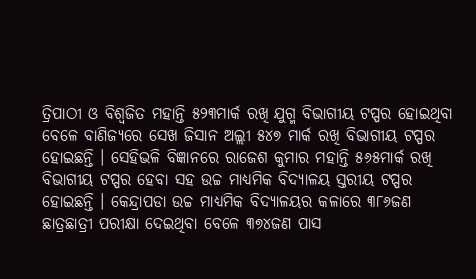ତ୍ରିପାଠୀ ଓ ବିଶ୍ୱଜିତ ମହାନ୍ତି ୫୨୩ମାର୍କ ରଖି ଯୁଗ୍ମ ବିଭାଗୀୟ ଟପ୍ପର ହୋଇଥିବା ବେଳେ ବାଣିଜ୍ୟରେ ସେଖ ଜିସାନ ଅଲ୍ଲୀ ୫୪୭ ମାର୍କ ରଖି ବିଭାଗୀୟ ଟପ୍ପର ହୋଇଛନ୍ତି । ସେହିଭଳି ବିଜ୍ଞାନରେ ରାଜେଶ କୁମାର ମହାନ୍ତି ୫୬୫ମାର୍କ ରଖି ବିଭାଗୀୟ ଟପ୍ପର ହେବା ସହ ଉଚ୍ଚ ମାଧ୍ୟମିକ ବିଦ୍ୟାଳୟ ସ୍ତରୀୟ ଟପ୍ପର ହୋଇଛନ୍ତି । କେନ୍ଦ୍ରାପଡା ଉଚ୍ଚ ମାଧ୍ୟମିକ ବିଦ୍ୟାଳୟର କଳାରେ ୩୮୬ଜଣ ଛାତ୍ରଛାତ୍ରୀ ପରୀକ୍ଷା ଦେଇଥିବା ବେଳେ ୩୭୪ଜଣ ପାସ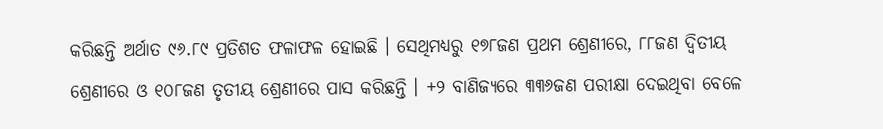କରିଛନ୍ତି ଅର୍ଥାତ ୯୬.୮୯ ପ୍ରତିଶତ ଫଳାଫଳ ହୋଇଛି । ସେଥିମଧ୍ୟରୁ ୧୭୮ଜଣ ପ୍ରଥମ ଶ୍ରେଣୀରେ, ୮୮ଜଣ ଦ୍ୱିତୀୟ ଶ୍ରେଣୀରେ ଓ ୧୦୮ଜଣ ତୃତୀୟ ଶ୍ରେଣୀରେ ପାସ କରିଛନ୍ତି । +୨ ବାଣିଜ୍ୟରେ ୩୩୬ଜଣ ପରୀକ୍ଷା ଦେଇଥିବା ବେଳେ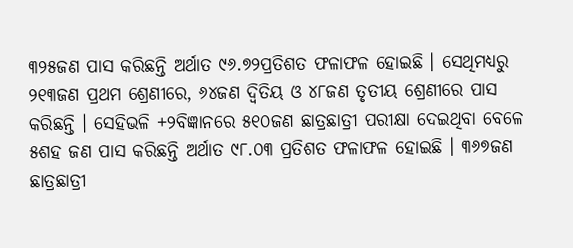୩୨୫ଜଣ ପାସ କରିଛନ୍ତି ଅର୍ଥାତ ୯୬.୭୨ପ୍ରତିଶତ ଫଳାଫଳ ହୋଇଛି । ସେଥିମଧ୍ୟରୁ ୨୧୩ଜଣ ପ୍ରଥମ ଶ୍ରେଣୀରେ, ୬୪ଜଣ ଦ୍ୱିତିୟ ଓ ୪୮ଜଣ ତୃତୀୟ ଶ୍ରେଣୀରେ ପାସ କରିଛନ୍ତି । ସେହିଭଳି +୨ବିଜ୍ଞାନରେ ୫୧୦ଜଣ ଛାତ୍ରଛାତ୍ରୀ ପରୀକ୍ଷା ଦେଇଥିବା ବେଳେ ୫ଶହ ଜଣ ପାସ କରିଛନ୍ତି ଅର୍ଥାତ ୯୮.୦୩ ପ୍ରତିଶତ ଫଳାଫଳ ହୋଇଛି । ୩୬୭ଜଣ ଛାତ୍ରଛାତ୍ରୀ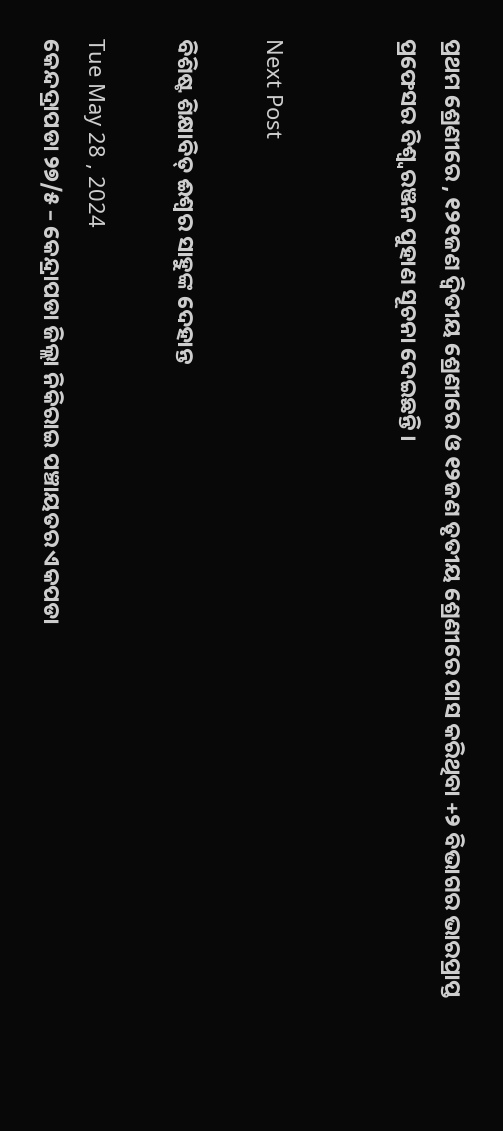ପ୍ରଥମ ଶ୍ରେଣୀରେ , ୧୨୧ଜଣ ଦ୍ୱିତୀୟ ଶ୍ରେଣୀରେ ଓ ୧୨ଜଣ ତୃତୀୟ ଶ୍ରେଣୀରେ ପାସ କରିଥିବା +୨ ବିଭାଗର ଭାରପ୍ରାପ୍ତ ପ୍ରଫେସର ବିଶ୍ୱ୍ୱରଞ୍ଜନ ପୁହାଣ ସୂଚନା ଦେଇଛନ୍ତି ।


Next Post

ବିଶିଷ୍ଟ ଶିକ୍ଷାବିତ୍ ଈଶ୍ୱର ସାହୁଙ୍କ ଦେହାନ୍ତ

Tue May 28 , 2024
କେନ୍ଦଦ୍ରାପଡା ୨୭/୫ – କେନ୍ଦ୍ରାପଡା ଜିଲ୍ଲା ନିକିରାଇ ପଞ୍ଚାୟତର ଏକପଡା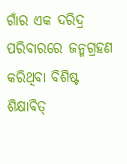ଗାଁର ଏକ ଦରିଦ୍ର ପରିବାରରେ ଜନ୍ମଗ୍ରହଣ କରିଥିବା ବିଶିଷ୍ଟ ଶିକ୍ଷାବିତ୍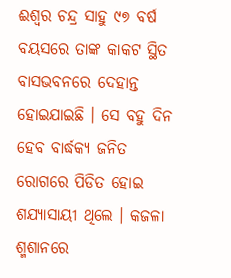ଈଶ୍ୱର ଚନ୍ଦ୍ର ସାହୁ ୯୭ ବର୍ଷ ବୟସରେ ତାଙ୍କ କାକଟ ସ୍ଥିତ ବାସଭବନରେ ଦେହାନ୍ତ ହୋଇଯାଇଛି । ସେ ବହୁ ଦିନ ହେବ ବାର୍ଦ୍ଧକ୍ୟ ଜନିତ ରୋଗରେ ପିଡିତ ହୋଇ ଶଯ୍ୟାସାୟୀ ଥିଲେ । କଜଳା ଶ୍ମଶାନରେ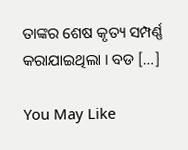ତାଙ୍କର ଶେଷ କୃତ୍ୟ ସମ୍ପର୍ଣ୍ଣ କରାଯାଇଥିଲା । ବଡ […]

You May Like